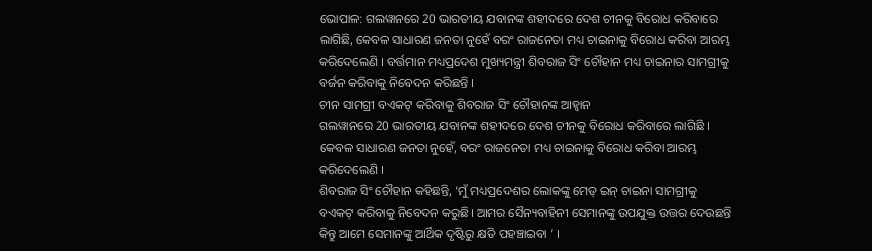ଭୋପାଳ: ଗଲୱାନରେ 20 ଭାରତୀୟ ଯବାନଙ୍କ ଶହୀଦରେ ଦେଶ ଚୀନକୁ ବିରୋଧ କରିବାରେ ଲାଗିଛି, କେବଳ ସାଧାରଣ ଜନତା ନୁହେଁ ବରଂ ରାଜନେତା ମଧ୍ୟ ଚାଇନାକୁ ବିରୋଧ କରିବା ଆରମ୍ଭ କରିଦେଲେଣି । ବର୍ତ୍ତମାନ ମଧ୍ୟପ୍ରଦେଶ ମୁଖ୍ୟମନ୍ତ୍ରୀ ଶିବରାଜ ସିଂ ଚୌହାନ ମଧ୍ୟ ଚାଇନାର ସାମଗ୍ରୀକୁ ବର୍ଜନ କରିବାକୁ ନିବେଦନ କରିଛନ୍ତି ।
ଚୀନ ସାମଗ୍ରୀ ବଏକଟ୍ କରିବାକୁ ଶିବରାଜ ସିଂ ଚୌହାନଙ୍କ ଆହ୍ବାନ
ଗଲୱାନରେ 20 ଭାରତୀୟ ଯବାନଙ୍କ ଶହୀଦରେ ଦେଶ ଚୀନକୁ ବିରୋଧ କରିବାରେ ଲାଗିଛି । କେବଳ ସାଧାରଣ ଜନତା ନୁହେଁ, ବରଂ ରାଜନେତା ମଧ୍ୟ ଚାଇନାକୁ ବିରୋଧ କରିବା ଆରମ୍ଭ କରିଦେଲେଣି ।
ଶିବରାଜ ସିଂ ଚୌହାନ କହିଛନ୍ତି, ‘ମୁଁ ମଧ୍ୟପ୍ରଦେଶର ଲୋକଙ୍କୁ ମେଡ୍ ଇନ୍ ଚାଇନା ସାମଗ୍ରୀକୁ ବଏକଟ୍ କରିବାକୁ ନିବେଦନ କରୁଛି। ଆମର ସୈନ୍ୟବାହିନୀ ସେମାନଙ୍କୁ ଉପଯୁକ୍ତ ଉତ୍ତର ଦେଉଛନ୍ତି କିନ୍ତୁ ଆମେ ସେମାନଙ୍କୁ ଆର୍ଥିକ ଦୃଷ୍ଟିରୁ କ୍ଷତି ପହଞ୍ଚାଇବା ’ ।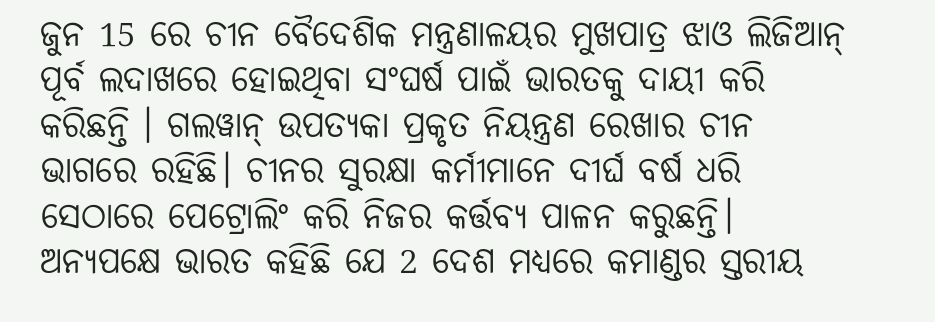ଜୁନ 15 ରେ ଚୀନ ବୈଦେଶିକ ମନ୍ତ୍ରଣାଳୟର ମୁଖପାତ୍ର ଝାଓ ଲିଜିଆନ୍ ପୂର୍ବ ଲଦାଖରେ ହୋଇଥିବା ସଂଘର୍ଷ ପାଇଁ ଭାରତକୁ ଦାୟୀ କରି କରିଛନ୍ତି । ଗଲୱାନ୍ ଉପତ୍ୟକା ପ୍ରକୃତ ନିୟନ୍ତ୍ରଣ ରେଖାର ଚୀନ ଭାଗରେ ରହିଛି। ଚୀନର ସୁରକ୍ଷା କର୍ମୀମାନେ ଦୀର୍ଘ ବର୍ଷ ଧରି ସେଠାରେ ପେଟ୍ରୋଲିଂ କରି ନିଜର କର୍ତ୍ତବ୍ୟ ପାଳନ କରୁଛନ୍ତି। ଅନ୍ୟପକ୍ଷେ ଭାରତ କହିଛି ଯେ 2 ଦେଶ ମଧ୍ୟରେ କମାଣ୍ଡର ସ୍ତରୀୟ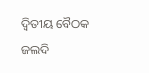ଦ୍ବିତୀୟ ବୈଠକ ଜଲଦି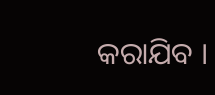କରାଯିବ ।